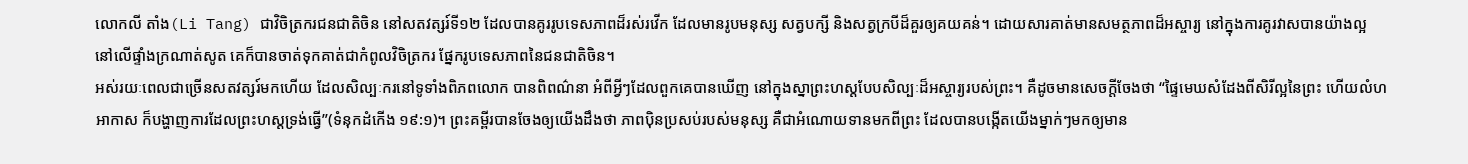លោកលី តាំង(Li Tang) ជាវិចិត្រករជនជាតិចិន នៅសតវត្សរ៍ទី១២ ដែលបានគូររូបទេសភាពដ៏រស់រវើក ដែលមានរូបមនុស្ស សត្វបក្សី និងសត្វក្របីដ៏គួរឲ្យគយគន់។ ដោយសារគាត់មានសមត្ថភាពដ៏អស្ចារ្យ នៅក្នុងការគូរវាសបានយ៉ាងល្អ នៅលើផ្ទាំងក្រណាត់សូត គេក៏បានចាត់ទុកគាត់ជាកំពូលវិចិត្រករ ផ្នែករូបទេសភាពនៃជនជាតិចិន។
អស់រយៈពេលជាច្រើនសតវត្សរ៍មកហើយ ដែលសិល្បៈករនៅទូទាំងពិភពលោក បានពិពណ៌នា អំពីអ្វីៗដែលពួកគេបានឃើញ នៅក្នុងស្នាព្រះហស្តបែបសិល្បៈដ៏អស្ចារ្យរបស់ព្រះ។ គឺដូចមានសេចក្តីចែងថា “ផ្ទៃមេឃសំដែងពីសិរីល្អនៃព្រះ ហើយលំហអាកាស ក៏បង្ហាញការដែលព្រះហស្តទ្រង់ធ្វើ”(ទំនុកដំកើង ១៩:១)។ ព្រះគម្ពីរបានចែងឲ្យយើងដឹងថា ភាពប៉ិនប្រសប់របស់មនុស្ស គឺជាអំណោយទានមកពីព្រះ ដែលបានបង្កើតយើងម្នាក់ៗមកឲ្យមាន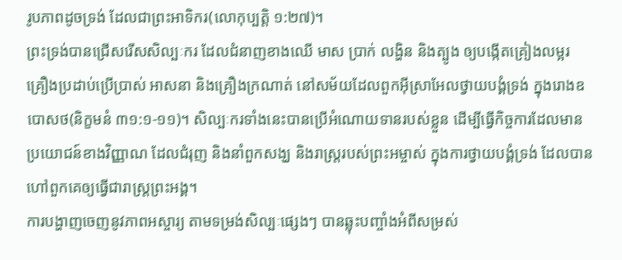រូបភាពដូចទ្រង់ ដែលជាព្រះអាទិករ(លោកុប្បត្តិ ១:២៧)។
ព្រះទ្រង់បានជ្រើសរើសសិល្បៈករ ដែលជំនាញខាងឈើ មាស ប្រាក់ លង្ហិន និងត្បូង ឲ្យបង្កើតគ្រៀងលម្អរ គ្រឿងប្រដាប់ប្រើប្រាស់ អាសនា និងគ្រឿងក្រណាត់ នៅសម័យដែលពួកអ៊ីស្រាអែលថ្វាយបង្គំទ្រង់ ក្នុងរោងឧបោសថ(និក្ខមនំ ៣១:១-១១)។ សិល្បៈករទាំងនេះបានប្រើអំណោយទានរបស់ខ្លួន ដើម្បីធ្វើកិច្ចការដែលមានប្រយោជន៍ខាងវិញ្ញាណ ដែលជំរុញ និងនាំពួកសង្ឃ និងរាស្រ្តរបស់ព្រះអម្ចាស់ ក្នុងការថ្វាយបង្គំទ្រង់ ដែលបានហៅពួកគេឲ្យធ្វើជារាស្រ្តព្រះអង្គ។
ការបង្ហាញចេញនូវភាពអស្ចារ្យ តាមទម្រង់សិល្បៈផ្សេងៗ បានឆ្លុះបញ្ចាំងអំពីសម្រស់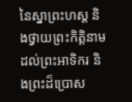នៃស្នាព្រះហស្ត និងថ្វាយព្រះកិត្តិនាមដល់ព្រះអាទិករ និងព្រះដ៏ប្រោស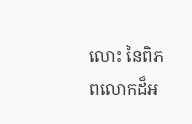លោះ នៃពិភពលោកដ៏អ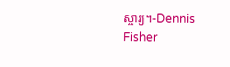ស្ចារ្យ។-Dennis Fisher